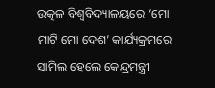ଉତ୍କଳ ବିଶ୍ୱବିଦ୍ୟାଳୟରେ ‘ମୋ ମାଟି ମୋ ଦେଶ’ କାର୍ଯ୍ୟକ୍ରମରେ ସାମିଲ ହେଲେ କେନ୍ଦ୍ରମନ୍ତ୍ରୀ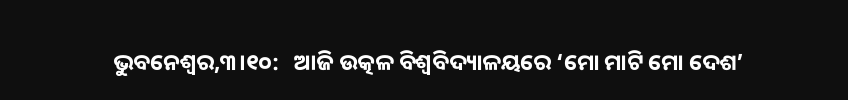ଭୁବନେଶ୍ୱର,୩।୧୦:   ଆଜି ଉତ୍କଳ ବିଶ୍ୱବିଦ୍ୟାଳୟରେ ‘ମୋ ମାଟି ମୋ ଦେଶ’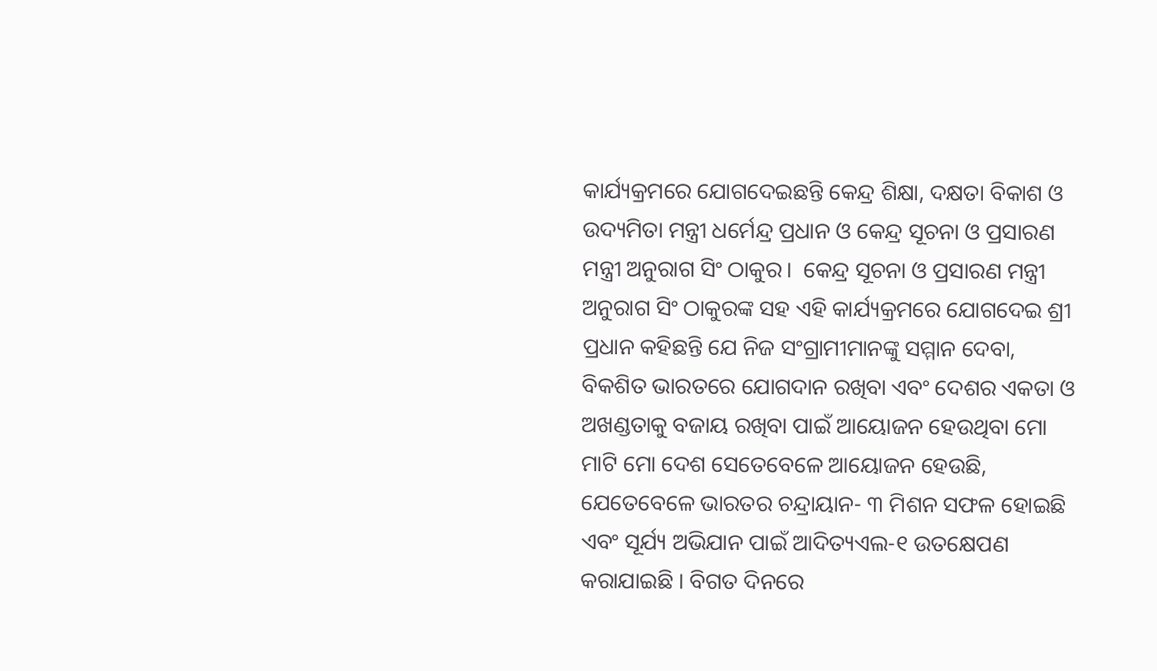କାର୍ଯ୍ୟକ୍ରମରେ ଯୋଗଦେଇଛନ୍ତି କେନ୍ଦ୍ର ଶିକ୍ଷା, ଦକ୍ଷତା ବିକାଶ ଓ ଉଦ୍ୟମିତା ମନ୍ତ୍ରୀ ଧର୍ମେନ୍ଦ୍ର ପ୍ରଧାନ ଓ କେନ୍ଦ୍ର ସୂଚନା ଓ ପ୍ରସାରଣ ମନ୍ତ୍ରୀ ଅନୁରାଗ ସିଂ ଠାକୁର।  କେନ୍ଦ୍ର ସୂଚନା ଓ ପ୍ରସାରଣ ମନ୍ତ୍ରୀ ଅନୁରାଗ ସିଂ ଠାକୁରଙ୍କ ସହ ଏହି କାର୍ଯ୍ୟକ୍ରମରେ ଯୋଗଦେଇ ଶ୍ରୀ ପ୍ରଧାନ କହିଛନ୍ତି ଯେ ନିଜ ସଂଗ୍ରାମୀମାନଙ୍କୁ ସମ୍ମାନ ଦେବା, ବିକଶିତ ଭାରତରେ ଯୋଗଦାନ ରଖିବା ଏବଂ ଦେଶର ଏକତା ଓ ଅଖଣ୍ଡତାକୁ ବଜାୟ ରଖିବା ପାଇଁ ଆୟୋଜନ ହେଉଥିବା ମୋ ମାଟି ମୋ ଦେଶ ସେତେବେଳେ ଆୟୋଜନ ହେଉଛି, ଯେତେବେଳେ ଭାରତର ଚନ୍ଦ୍ରାୟାନ- ୩ ମିଶନ ସଫଳ ହୋଇଛି ଏବଂ ସୂର୍ଯ୍ୟ ଅଭିଯାନ ପାଇଁ ଆଦିତ୍ୟଏଲ-୧ ଉତକ୍ଷେପଣ କରାଯାଇଛି । ବିଗତ ଦିନରେ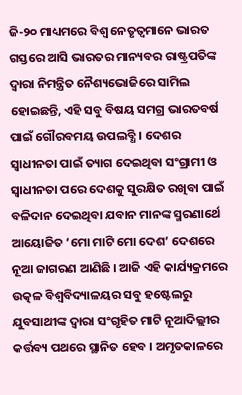ଜି-୨୦ ମାଧ୍ୟମରେ ବିଶ୍ୱ ନେତୃତ୍ୱମାନେ ଭାରତ ଗସ୍ତରେ ଆସି ଭାରତର ମାନ୍ୟବର ରାଷ୍ଟ୍ରପତିଙ୍କ ଦ୍ୱାରା ନିମନ୍ତ୍ରିତ ନୈଶ୍ୟଭୋଜିରେ ସାମିଲ ହୋଇଛନ୍ତି, ଏହି ସବୁ ବିଷୟ ସମଗ୍ର ଭାରତବର୍ଷ ପାଇଁ ଗୌରବମୟ ଉପଲବ୍ଧି । ଦେଶର ସ୍ୱାଧୀନତା ପାଇଁ ତ୍ୟାଗ ଦେଇଥିବା ସଂଗ୍ରାମୀ ଓ ସ୍ୱାଧୀନତା ପରେ ଦେଶକୁ ସୁରକ୍ଷିତ ରଖିବା ପାଇଁ ବଳିଦାନ ଦେଇଥିବା ଯବାନ ମାନଙ୍କ ସ୍ମରଣାର୍ଥେ ଆୟୋଜିତ ‘ମୋ ମାଟି ମୋ ଦେଶ’ ଦେଶରେ ନୂଆ ଜାଗରଣ ଆଣିଛି । ଆଜି ଏହି କାର୍ଯ୍ୟକ୍ରମରେ ଉତ୍କଳ ବିଶ୍ୱବିଦ୍ୟାଳୟର ସବୁ ହଷ୍ଟେଲରୁ ଯୁବସାଥୀଙ୍କ ଦ୍ୱାରା ସଂଗୃହିତ ମାଟି ନୂଆଦିଲ୍ଲୀର କର୍ତ୍ତବ୍ୟ ପଥରେ ସ୍ଥାନିତ ହେବ । ଅମୃତକାଳରେ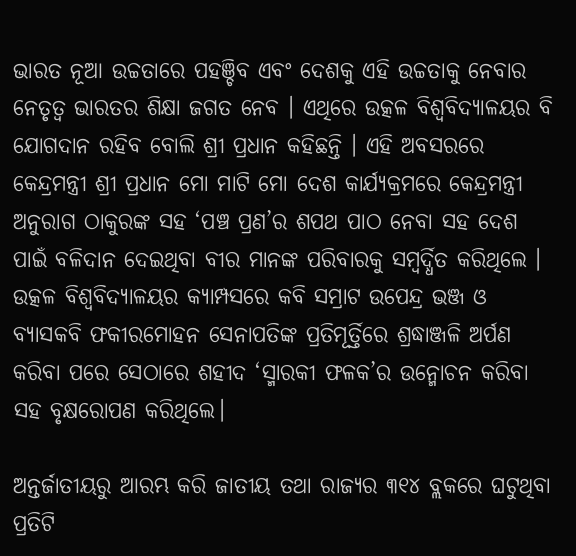ଭାରତ ନୂଆ ଉଚ୍ଚତାରେ ପହଞ୍ଚିବ ଏବଂ ଦେଶକୁ ଏହି ଉଚ୍ଚତାକୁ ନେବାର ନେତୃତ୍ୱ ଭାରତର ଶିକ୍ଷା ଜଗତ ନେବ । ଏଥିରେ ଉତ୍କଳ ବିଶ୍ୱବିଦ୍ୟାଳୟର ବି ଯୋଗଦାନ ରହିବ ବୋଲି ଶ୍ରୀ ପ୍ରଧାନ କହିଛନ୍ତି । ଏହି ଅବସରରେ କେନ୍ଦ୍ରମନ୍ତ୍ରୀ ଶ୍ରୀ ପ୍ରଧାନ ମୋ ମାଟି ମୋ ଦେଶ କାର୍ଯ୍ୟକ୍ରମରେ କେନ୍ଦ୍ରମନ୍ତ୍ରୀ ଅନୁରାଗ ଠାକୁରଙ୍କ ସହ ‘ପଞ୍ଚ ପ୍ରଣ’ର ଶପଥ ପାଠ ନେବା ସହ ଦେଶ ପାଇଁ ବଳିଦାନ ଦେଇଥିବା ବୀର ମାନଙ୍କ ପରିବାରକୁ ସମ୍ବର୍ଦ୍ଧିତ କରିଥିଲେ । ଉତ୍କଳ ବିଶ୍ୱବିଦ୍ୟାଳୟର କ୍ୟାମ୍ପସରେ କବି ସମ୍ରାଟ ଉପେନ୍ଦ୍ର ଭଞ୍ଜ ଓ ବ୍ୟାସକବି ଫକୀରମୋହନ ସେନାପତିଙ୍କ ପ୍ରତିମୂର୍ତ୍ତିରେ ଶ୍ରଦ୍ଧାଞ୍ଜଳି ଅର୍ପଣ କରିବା ପରେ ସେଠାରେ ଶହୀଦ ‘ସ୍ମାରକୀ ଫଳକ’ର ଉନ୍ମୋଚନ କରିବା ସହ ବୃକ୍ଷରୋପଣ କରିଥିଲେ।

ଅନ୍ତର୍ଜାତୀୟରୁ ଆରମ୍ଭ କରି ଜାତୀୟ ତଥା ରାଜ୍ୟର ୩୧୪ ବ୍ଲକରେ ଘଟୁଥିବା ପ୍ରତିଟି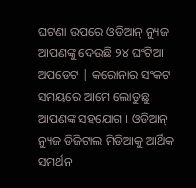ଘଟଣା ଉପରେ ଓଡିଆନ୍ ନ୍ୟୁଜ ଆପଣଙ୍କୁ ଦେଉଛି ୨୪ ଘଂଟିଆ ଅପଡେଟ | କରୋନାର ସଂକଟ ସମୟରେ ଆମେ ଲୋଡୁଛୁ ଆପଣଙ୍କ ସହଯୋଗ । ଓଡିଆନ୍ ନ୍ୟୁଜ ଡିଜିଟାଲ ମିଡିଆକୁ ଆର୍ଥିକ ସମର୍ଥନ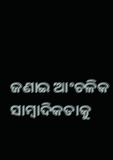ଜଣାଇ ଆଂଚଳିକ ସାମ୍ବାଦିକତାକୁ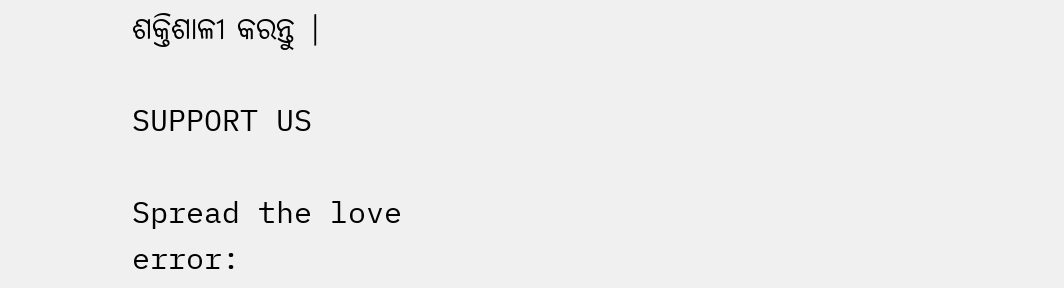ଶକ୍ତିଶାଳୀ କରନ୍ତୁ |

SUPPORT US

Spread the love
error: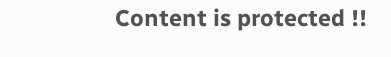Content is protected !!